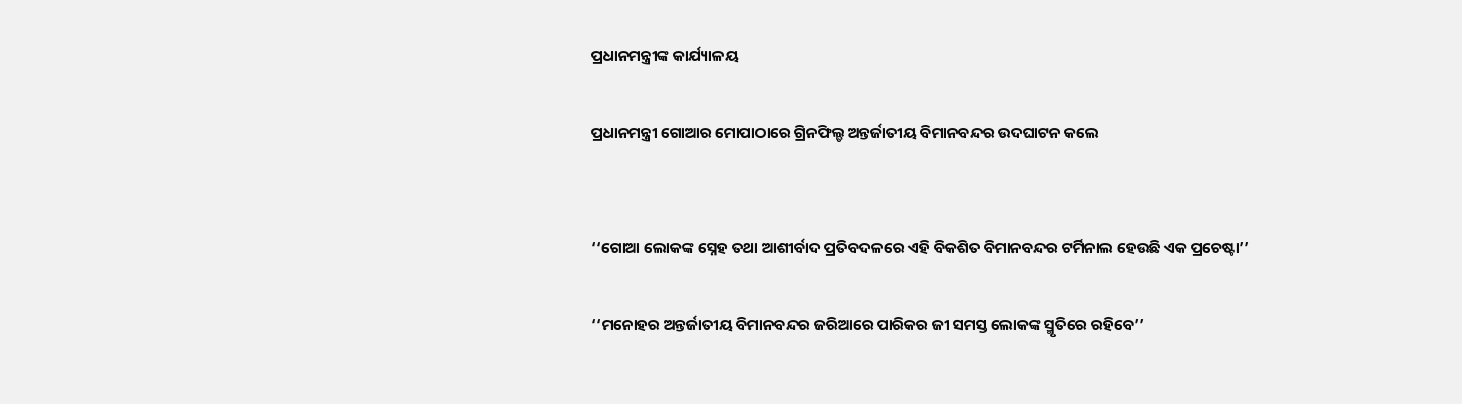ପ୍ରଧାନମନ୍ତ୍ରୀଙ୍କ କାର୍ଯ୍ୟାଳୟ

ପ୍ରଧାନମନ୍ତ୍ରୀ ଗୋଆର ମୋପାଠାରେ ଗ୍ରିନଫିଲ୍ଡ ଅନ୍ତର୍ଜାତୀୟ ବିମାନବନ୍ଦର ଉଦଘାଟନ କଲେ


‘‘ଗୋଆ ଲୋକଙ୍କ ସ୍ନେହ ତଥା ଆଶୀର୍ବାଦ ପ୍ରତିବଦଳରେ ଏହି ବିକଶିତ ବିମାନବନ୍ଦର ଟର୍ମିନାଲ ହେଉଛି ଏକ ପ୍ରଚେଷ୍ଟା’’

‘‘ମନୋହର ଅନ୍ତର୍ଜାତୀୟ ବିମାନବନ୍ଦର ଜରିଆରେ ପାରିକର ଜୀ ସମସ୍ତ ଲୋକଙ୍କ ସ୍ମୃତିରେ ରହିବେ’’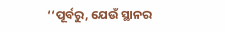‘‘ପୂର୍ବରୁ, ଯେଉଁ ସ୍ଥାନର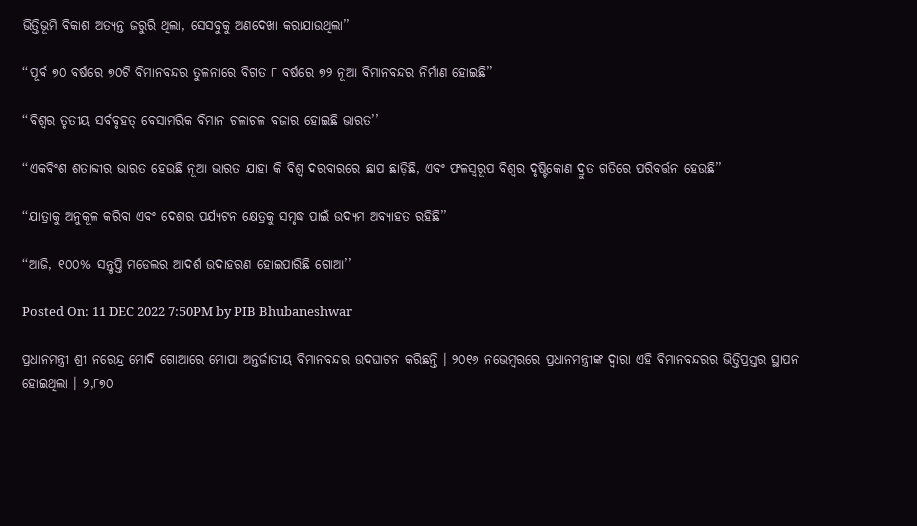ଭିତ୍ତିଭୂମି ବିକାଶ ଅତ୍ୟନ୍ତ ଜରୁରି ଥିଲା, ସେସବୁକୁ ଅଣଦେଖା କରାଯାଉଥିଲା’’

‘‘ପୂର୍ବ ୭୦ ବର୍ଷରେ ୭୦ଟି ବିମାନବନ୍ଦର ତୁଳନାରେ ବିଗତ ୮ ବର୍ଷରେ ୭୨ ନୂଆ ବିମାନବନ୍ଦର ନିର୍ମାଣ ହୋଇଛି’’

‘‘ବିଶ୍ୱର ତୃତୀୟ ସର୍ବବୃହତ୍ ବେସାମରିକ ବିମାନ ଚଳାଚଳ ବଜାର ହୋଇଛି ଭାରତ’’

‘‘ଏକବିଂଶ ଶତାବ୍ଦୀର ଭାରତ ହେଉଛି ନୂଆ ଭାରତ ଯାହା କି ବିଶ୍ୱ ଦରବାରରେ ଛାପ ଛାଡ଼ିଛି, ଏବଂ ଫଳସ୍ୱରୂପ ବିଶ୍ୱର ଦୃଷ୍ଟିକୋଣ ଦ୍ରୁତ ଗତିରେ ପରିବର୍ତ୍ତନ ହେଉଛି’’

‘‘ଯାତ୍ରାକୁ ଅନୁକୂଳ କରିବା ଏବଂ ଦେଶର ପର୍ଯ୍ୟଟନ କ୍ଷେତ୍ରକୁ ସମୃଦ୍ଧ ପାଇଁ ଉଦ୍ୟମ ଅବ୍ୟାହତ ରହିଛି’’

‘‘ଆଜି, ୧୦୦% ସନ୍ତୃପ୍ତି ମଡେଲର ଆଦର୍ଶ ଉଦାହରଣ ହୋଇପାରିଛି ଗୋଆ’’

Posted On: 11 DEC 2022 7:50PM by PIB Bhubaneshwar

ପ୍ରଧାନମନ୍ତ୍ରୀ ଶ୍ରୀ ନରେନ୍ଦ୍ର ମୋଦି ଗୋଆରେ ମୋପା ଅନ୍ତର୍ଜାତୀୟ ବିମାନବନ୍ଦର ଉଦଘାଟନ କରିଛନ୍ତି । ୨୦୧୬ ନଭେମ୍ବରରେ ପ୍ରଧାନମନ୍ତ୍ରୀଙ୍କ ଦ୍ୱାରା ଏହି ବିମାନବନ୍ଦରର ଭିତ୍ତିପ୍ରସ୍ତର ସ୍ଥାପନ ହୋଇଥିଲା । ୨,୮୭୦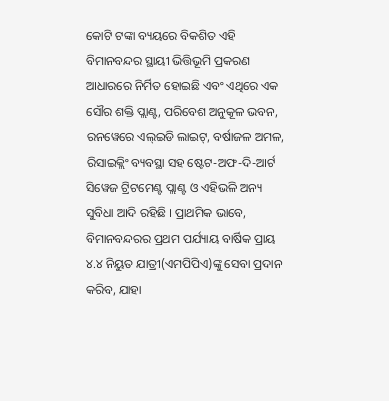କୋଟି ଟଙ୍କା ବ୍ୟୟରେ ବିକଶିତ ଏହି ବିମାନବନ୍ଦର ସ୍ଥାୟୀ ଭିତ୍ତିଭୂମି ପ୍ରକରଣ ଆଧାରରେ ନିର୍ମିତ ହୋଇଛି ଏବଂ ଏଥିରେ ଏକ ସୌର ଶକ୍ତି ପ୍ଲାଣ୍ଟ, ପରିବେଶ ଅନୁକୂଳ ଭବନ, ରନୱେରେ ଏଲ୍ଇଡି ଲାଇଟ୍, ବର୍ଷାଜଳ ଅମଳ, ରିସାଇକ୍ଲିଂ ବ୍ୟବସ୍ଥା ସହ ଷ୍ଟେଟ-ଅଫ-ଦି-ଆର୍ଟ ସିୱେଜ ଟ୍ରିଟମେଣ୍ଟ ପ୍ଲାଣ୍ଟ ଓ ଏହିଭଳି ଅନ୍ୟ ସୁବିଧା ଆଦି ରହିଛି । ପ୍ରାଥମିକ ଭାବେ, ବିମାନବନ୍ଦରର ପ୍ରଥମ ପର୍ଯ୍ୟାୟ ବାର୍ଷିକ ପ୍ରାୟ ୪.୪ ନିୟୁତ ଯାତ୍ରୀ(ଏମପିପିଏ)ଙ୍କୁ ସେବା ପ୍ରଦାନ କରିବ, ଯାହା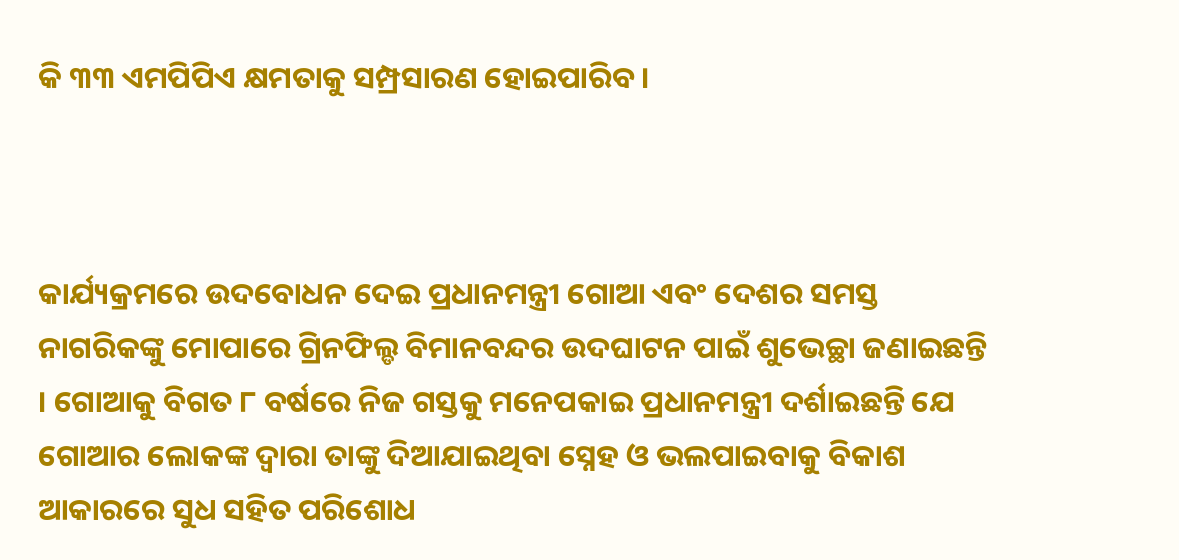କି ୩୩ ଏମପିପିଏ କ୍ଷମତାକୁ ସମ୍ପ୍ରସାରଣ ହୋଇପାରିବ ।



କାର୍ଯ୍ୟକ୍ରମରେ ଉଦବୋଧନ ଦେଇ ପ୍ରଧାନମନ୍ତ୍ରୀ ଗୋଆ ଏବଂ ଦେଶର ସମସ୍ତ ନାଗରିକଙ୍କୁ ମୋପାରେ ଗ୍ରିନଫିଲ୍ଡ ବିମାନବନ୍ଦର ଉଦଘାଟନ ପାଇଁ ଶୁଭେଚ୍ଛା ଜଣାଇଛନ୍ତି । ଗୋଆକୁ ବିଗତ ୮ ବର୍ଷରେ ନିଜ ଗସ୍ତକୁ ମନେପକାଇ ପ୍ରଧାନମନ୍ତ୍ରୀ ଦର୍ଶାଇଛନ୍ତି ଯେ ଗୋଆର ଲୋକଙ୍କ ଦ୍ୱାରା ତାଙ୍କୁ ଦିଆଯାଇଥିବା ସ୍ନେହ ଓ ଭଲପାଇବାକୁ ବିକାଶ ଆକାରରେ ସୁଧ ସହିତ ପରିଶୋଧ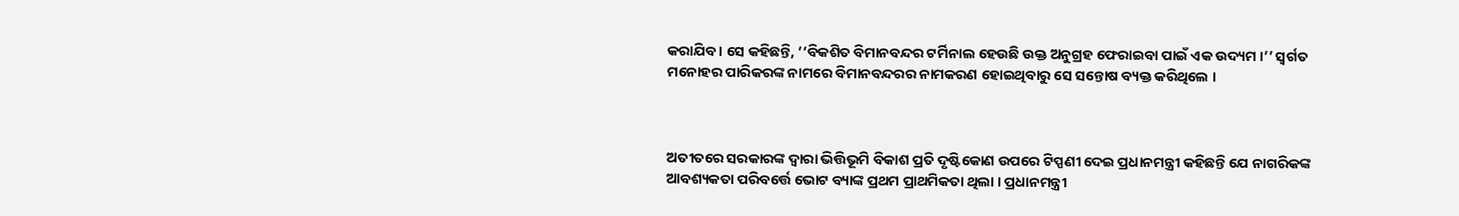କରାଯିବ । ସେ କହିଛନ୍ତି, ‘‘ବିକଶିତ ବିମାନବନ୍ଦର ଟର୍ମିନାଲ ହେଉଛି ଉକ୍ତ ଅନୁଗ୍ରହ ଫେରାଇବା ପାଇଁ ଏକ ଉଦ୍ୟମ ।’’ ସ୍ୱର୍ଗତ ମନୋହର ପାରିକରଙ୍କ ନାମରେ ବିମାନବନ୍ଦରର ନାମକରଣ ହୋଇଥିବାରୁ ସେ ସନ୍ତୋଷ ବ୍ୟକ୍ତ କରିଥିଲେ ।



ଅତୀତରେ ସରକାରଙ୍କ ଦ୍ୱାରା ଭିତ୍ତିଭୂମି ବିକାଶ ପ୍ରତି ଦୃଷ୍ଟିକୋଣ ଉପରେ ଟିପ୍ପଣୀ ଦେଇ ପ୍ରଧାନମନ୍ତ୍ରୀ କହିଛନ୍ତି ଯେ ନାଗରିକଙ୍କ ଆବଶ୍ୟକତା ପରିବର୍ତ୍ତେ ଭୋଟ ବ୍ୟାଙ୍କ ପ୍ରଥମ ପ୍ରାଥମିକତା ଥିଲା । ପ୍ରଧାନମନ୍ତ୍ରୀ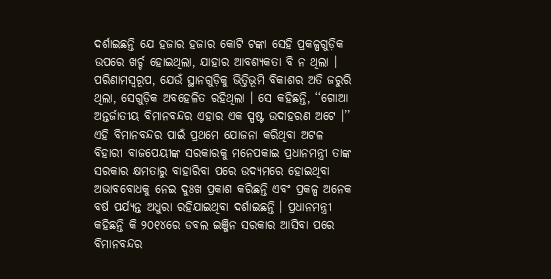ଦର୍ଶାଇଛନ୍ତି ଯେ ହଜାର ହଜାର କୋଟି ଟଙ୍କା ସେହି ପ୍ରକଳ୍ପଗୁଡ଼ିକ ଉପରେ ଖର୍ଚ୍ଚ ହୋଇଥିଲା, ଯାହାର ଆବଶ୍ୟକତା ବି ନ ଥିଲା । ପରିଣାମସ୍ୱରୂପ, ଯେଉଁ ସ୍ଥାନଗୁଡ଼ିକୁ ଭିତ୍ତିଭୂମି ବିକାଶର ଅତି ଜରୁରି ଥିଲା, ସେଗୁଡ଼ିକ ଅବହେଳିତ ରହିଥିଲା । ସେ କହିଛନ୍ତି, ‘‘ଗୋଆ ଅନ୍ତର୍ଜାତୀୟ ବିମାନବନ୍ଦର ଏହାର ଏକ ସ୍ପଷ୍ଟ ଉଦାହରଣ ଅଟେ ।’’ ଏହି ବିମାନବନ୍ଦର ପାଇଁ ପ୍ରଥମେ ଯୋଜନା କରିଥିବା ଅଟଳ ବିହାରୀ ବାଜପେୟୀଙ୍କ ସରକାରକୁ ମନେପକାଇ ପ୍ରଧାନମନ୍ତ୍ରୀ ତାଙ୍କ ସରକାର କ୍ଷମତାରୁ ବାହାରିବା ପରେ ଉଦ୍ୟମରେ ହୋଇଥିବା ଅଭାବବୋଧକୁ ନେଇ ଦୁଃଖ ପ୍ରକାଶ କରିଛନ୍ତି ଏବଂ ପ୍ରକଳ୍ପ ଅନେକ ବର୍ଷ ପର୍ଯ୍ୟନ୍ତ ଅଧୁରା ରହିଯାଇଥିବା ଦର୍ଶାଇଛନ୍ତି । ପ୍ରଧାନମନ୍ତ୍ରୀ କହିଛନ୍ତି କି ୨୦୧୪ରେ ଡବଲ ଇଞ୍ଜିନ ସରକାର ଆସିବା ପରେ ବିମାନବନ୍ଦର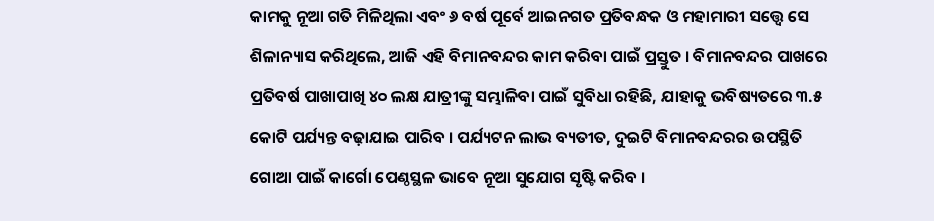କାମକୁ ନୂଆ ଗତି ମିଳିଥିଲା ଏବଂ ୬ ବର୍ଷ ପୂର୍ବେ ଆଇନଗତ ପ୍ରତିବନ୍ଧକ ଓ ମହାମାରୀ ସତ୍ତ୍ୱେ ସେ ଶିଳାନ୍ୟାସ କରିଥିଲେ, ଆଜି ଏହି ବିମାନବନ୍ଦର କାମ କରିବା ପାଇଁ ପ୍ରସ୍ତୁତ । ବିମାନବନ୍ଦର ପାଖରେ ପ୍ରତିବର୍ଷ ପାଖାପାଖି ୪୦ ଲକ୍ଷ ଯାତ୍ରୀଙ୍କୁ ସମ୍ଭାଳିବା ପାଇଁ ସୁବିଧା ରହିଛି, ଯାହାକୁ ଭବିଷ୍ୟତରେ ୩.୫ କୋଟି ପର୍ଯ୍ୟନ୍ତ ବଢ଼ାଯାଇ ପାରିବ । ପର୍ଯ୍ୟଟନ ଲାଭ ବ୍ୟତୀତ, ଦୁଇଟି ବିମାନବନ୍ଦରର ଉପସ୍ଥିତି ଗୋଆ ପାଇଁ କାର୍ଗୋ ପେଣ୍ଠସ୍ଥଳ ଭାବେ ନୂଆ ସୁଯୋଗ ସୃଷ୍ଟି କରିବ ।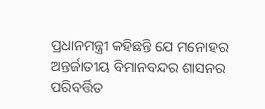ପ୍ରଧାନମନ୍ତ୍ରୀ କହିଛନ୍ତି ଯେ ମନୋହର ଅନ୍ତର୍ଜାତୀୟ ବିମାନବନ୍ଦର ଶାସନର ପରିବର୍ତ୍ତିତ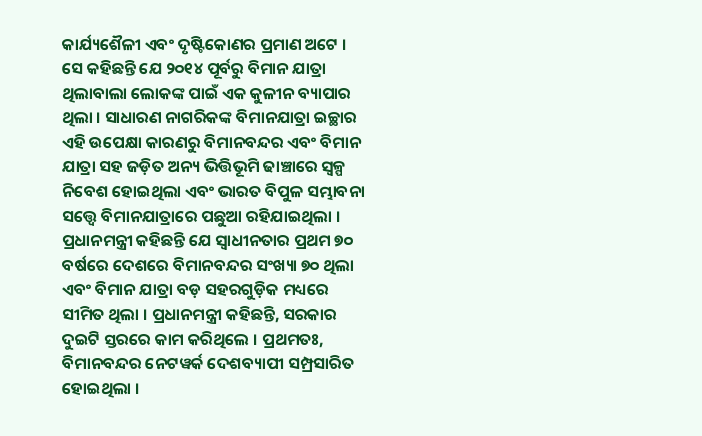କାର୍ଯ୍ୟଶୈଳୀ ଏବଂ ଦୃଷ୍ଟିକୋଣର ପ୍ରମାଣ ଅଟେ । ସେ କହିଛନ୍ତି ଯେ ୨୦୧୪ ପୂର୍ବରୁ ବିମାନ ଯାତ୍ରା ଥିଲାବାଲା ଲୋକଙ୍କ ପାଇଁ ଏକ କୁଳୀନ ବ୍ୟାପାର ଥିଲା । ସାଧାରଣ ନାଗରିକଙ୍କ ବିମାନଯାତ୍ରା ଇଚ୍ଛାର ଏହି ଉପେକ୍ଷା କାରଣରୁ ବିମାନବନ୍ଦର ଏବଂ ବିମାନ ଯାତ୍ରା ସହ ଜଡ଼ିତ ଅନ୍ୟ ଭିତ୍ତିଭୂମି ଢାଞ୍ଚାରେ ସ୍ୱଳ୍ପ ନିବେଶ ହୋଇଥିଲା ଏବଂ ଭାରତ ବିପୁଳ ସମ୍ଭାବନା ସତ୍ତ୍ୱେ ବିମାନଯାତ୍ରାରେ ପଛୁଆ ରହିଯାଇଥିଲା । ପ୍ରଧାନମନ୍ତ୍ରୀ କହିଛନ୍ତି ଯେ ସ୍ୱାଧୀନତାର ପ୍ରଥମ ୭୦ ବର୍ଷରେ ଦେଶରେ ବିମାନବନ୍ଦର ସଂଖ୍ୟା ୭୦ ଥିଲା ଏବଂ ବିମାନ ଯାତ୍ରା ବଡ଼ ସହରଗୁଡ଼ିକ ମଧ୍ୟରେ ସୀମିତ ଥିଲା । ପ୍ରଧାନମନ୍ତ୍ରୀ କହିଛନ୍ତି, ସରକାର ଦୁଇଟି ସ୍ତରରେ କାମ କରିଥିଲେ । ପ୍ରଥମତଃ, ବିମାନବନ୍ଦର ନେଟୱର୍କ ଦେଶବ୍ୟାପୀ ସମ୍ପ୍ରସାରିତ ହୋଇଥିଲା ।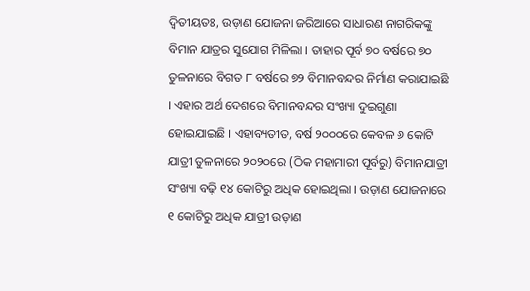ଦ୍ୱିତୀୟତଃ, ଉଡ଼ାଣ ଯୋଜନା ଜରିଆରେ ସାଧାରଣ ନାଗରିକଙ୍କୁ ବିମାନ ଯାତ୍ରର ସୁଯୋଗ ମିଳିଲା । ତାହାର ପୂର୍ବ ୭୦ ବର୍ଷରେ ୭୦ ତୁଳନାରେ ବିଗତ ୮ ବର୍ଷରେ ୭୨ ବିମାନବନ୍ଦର ନିର୍ମାଣ କରାଯାଇଛି । ଏହାର ଅର୍ଥ ଦେଶରେ ବିମାନବନ୍ଦର ସଂଖ୍ୟା ଦୁଇଗୁଣା ହୋଇଯାଇଛି । ଏହାବ୍ୟତୀତ, ବର୍ଷ ୨୦୦୦ରେ କେବଳ ୬ କୋଟି ଯାତ୍ରୀ ତୁଳନାରେ ୨୦୨୦ରେ (ଠିକ ମହାମାରୀ ପୂର୍ବରୁ) ବିମାନଯାତ୍ରୀ ସଂଖ୍ୟା ବଢ଼ି ୧୪ କୋଟିରୁ ଅଧିକ ହୋଇଥିଲା । ଉଡ଼ାଣ ଯୋଜନାରେ ୧ କୋଟିରୁ ଅଧିକ ଯାତ୍ରୀ ଉଡ଼ାଣ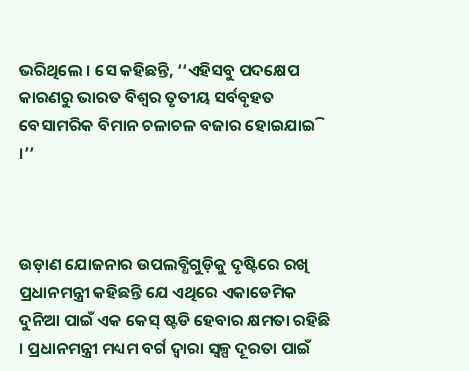ଭରିଥିଲେ । ସେ କହିଛନ୍ତି, ‘‘ଏହିସବୁ ପଦକ୍ଷେପ କାରଣରୁ ଭାରତ ବିଶ୍ୱର ତୃତୀୟ ସର୍ବବୃହତ ବେସାମରିକ ବିମାନ ଚଳାଚଳ ବଜାର ହୋଇଯାଇି ।’’



ଉଡ଼ାଣ ଯୋଜନାର ଉପଲବ୍ଧିଗୁଡ଼ିକୁ ଦୃଷ୍ଟିରେ ରଖି ପ୍ରଧାନମନ୍ତ୍ରୀ କହିଛନ୍ତି ଯେ ଏଥିରେ ଏକାଡେମିକ ଦୁନିଆ ପାଇଁ ଏକ କେସ୍ ଷ୍ଟଡି ହେବାର କ୍ଷମତା ରହିଛି । ପ୍ରଧାନମନ୍ତ୍ରୀ ମଧ୍ୟମ ବର୍ଗ ଦ୍ୱାରା ସ୍ୱଳ୍ପ ଦୂରତା ପାଇଁ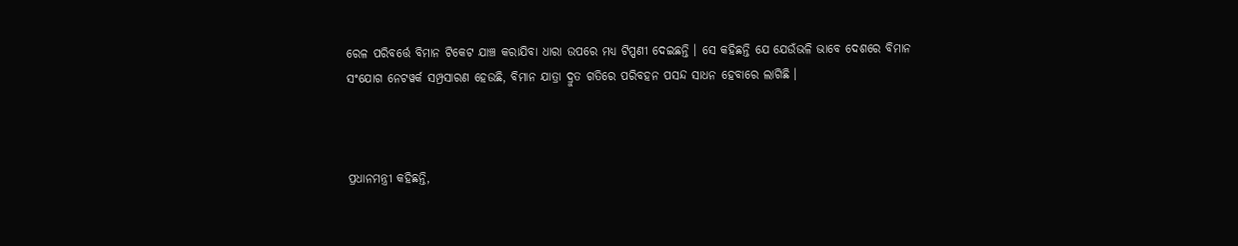ରେଳ ପରିବର୍ତ୍ତେ ବିମାନ ଟିକେଟ ଯାଞ୍ଚ କରାଯିବା ଧାରା ଉପରେ ମଧ୍ୟ ଟିପ୍ପଣୀ ଦେଇଛନ୍ତି । ସେ କହିଛନ୍ତି ଯେ ଯେଉଁଭଳି ଭାବେ ଦେଶରେ ବିମାନ ସଂଯୋଗ ନେଟୱର୍କ ସମ୍ପ୍ରସାରଣ ହେଉଛି, ବିମାନ ଯାତ୍ରା ଦ୍ରୁତ ଗତିରେ ପରିବହନ ପସନ୍ଦ ସାଧନ ହେବାରେ ଲାଗିଛି ।



ପ୍ରଧାନମନ୍ତ୍ରୀ କହିଛନ୍ତି,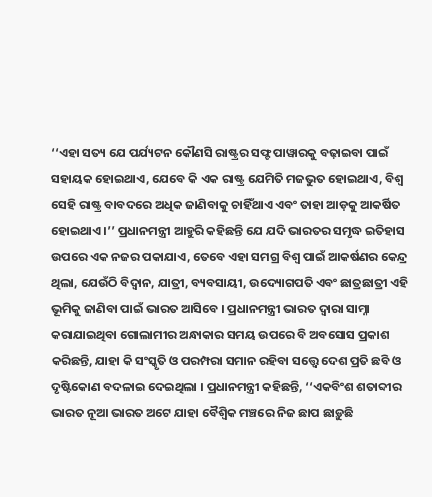‘‘ଏହା ସତ୍ୟ ଯେ ପର୍ଯ୍ୟଟନ କୌଣସି ରାଷ୍ଟ୍ରର ସଫ୍ଟ ପାୱାରକୁ ବଢ଼ାଇବା ପାଇଁ ସହାୟକ ହୋଇଥାଏ, ଯେବେ କି ଏକ ରାଷ୍ଟ୍ର ଯେମିତି ମଜଭୁତ ହୋଇଥାଏ, ବିଶ୍ୱ ସେହି ରାଷ୍ଟ୍ର ବାବଦରେ ଅଧିକ ଜାଣିବାକୁ ଚାହିଁଥାଏ ଏବଂ ତାହା ଆଡ଼କୁ ଆକର୍ଷିତ ହୋଇଥାଏ ।’’ ପ୍ରଧାନମନ୍ତ୍ରୀ ଆହୁରି କହିଛନ୍ତି ଯେ ଯଦି ଭାରତର ସମୃଦ୍ଧ ଇତିହାସ ଉପରେ ଏକ ନଜର ପକାଯାଏ, ତେବେ ଏହା ସମଗ୍ର ବିଶ୍ୱ ପାଇଁ ଆକର୍ଷଣର କେନ୍ଦ୍ର ଥିଲା, ଯେଉଁଠି ବିଦ୍ୱାନ, ଯାତ୍ରୀ, ବ୍ୟବସାୟୀ, ଉଦ୍ୟୋଗପତି ଏବଂ ଛାତ୍ରଛାତ୍ରୀ ଏହି ଭୂମିକୁ ଜାଣିବା ପାଇଁ ଭାରତ ଆସିବେ । ପ୍ରଧାନମନ୍ତ୍ରୀ ଭାରତ ଦ୍ୱାରା ସାମ୍ନା କରାଯାଇଥିବା ଗୋଲାମୀର ଅନ୍ଧାକାର ସମୟ ଉପରେ ବି ଅବସୋସ ପ୍ରକାଶ କରିଛନ୍ତି, ଯାହା କି ସଂସ୍କୃତି ଓ ପରମ୍ପରା ସମାନ ରହିବା ସତ୍ତ୍ୱେ ଦେଶ ପ୍ରତି ଛବି ଓ ଦୃଷ୍ଟିକୋଣ ବଦଳାଇ ଦେଇଥିଲା । ପ୍ରଧାନମନ୍ତ୍ରୀ କହିଛନ୍ତି, ‘‘ଏକବିଂଶ ଶତାବ୍ଦୀର ଭାରତ ନୂଆ ଭାରତ ଅଟେ ଯାହା ବୈଶ୍ୱିକ ମଞ୍ଚରେ ନିଜ ଛାପ ଛାଡ଼ୁଛି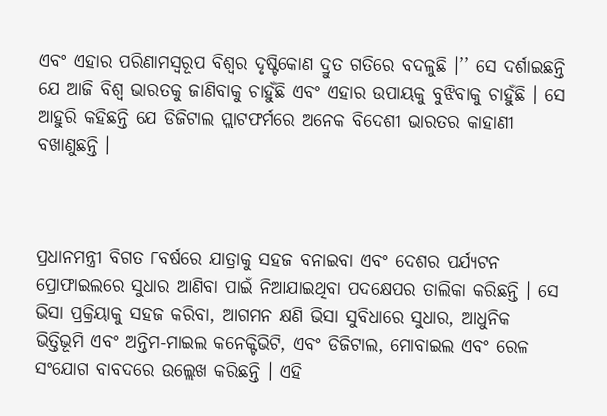ଏବଂ ଏହାର ପରିଣାମସ୍ୱରୂପ ବିଶ୍ୱର ଦୃଷ୍ଟିକୋଣ ଦ୍ରୁତ ଗତିରେ ବଦଳୁଛି ।’’ ସେ ଦର୍ଶାଇଛନ୍ତି ଯେ ଆଜି ବିଶ୍ୱ ଭାରତକୁ ଜାଣିବାକୁ ଚାହୁଁଛି ଏବଂ ଏହାର ଉପାୟକୁ ବୁଝିବାକୁ ଚାହୁଁଛି । ସେ ଆହୁରି କହିଛନ୍ତି ଯେ ଡିଜିଟାଲ ପ୍ଲାଟଫର୍ମରେ ଅନେକ ବିଦେଶୀ ଭାରତର କାହାଣୀ ବଖାଣୁଛନ୍ତି ।



ପ୍ରଧାନମନ୍ତ୍ରୀ ବିଗତ ୮ବର୍ଷରେ ଯାତ୍ରାକୁ ସହଜ ବନାଇବା ଏବଂ ଦେଶର ପର୍ଯ୍ୟଟନ ପ୍ରୋଫାଇଲରେ ସୁଧାର ଆଣିବା ପାଇଁ ନିଆଯାଇଥିବା ପଦକ୍ଷେପର ତାଲିକା କରିଛନ୍ତି । ସେ ଭିସା ପ୍ରକ୍ରିୟାକୁ ସହଜ କରିବା, ଆଗମନ କ୍ଷଣି ଭିସା ସୁବିଧାରେ ସୁଧାର, ଆଧୁନିକ ଭିତ୍ତିଭୂମି ଏବଂ ଅନ୍ତିମ-ମାଇଲ କନେକ୍ଟିଭିଟି, ଏବଂ ଡିଜିଟାଲ, ମୋବାଇଲ ଏବଂ ରେଳ ସଂଯୋଗ ବାବଦରେ ଉଲ୍ଲେଖ କରିଛନ୍ତି । ଏହି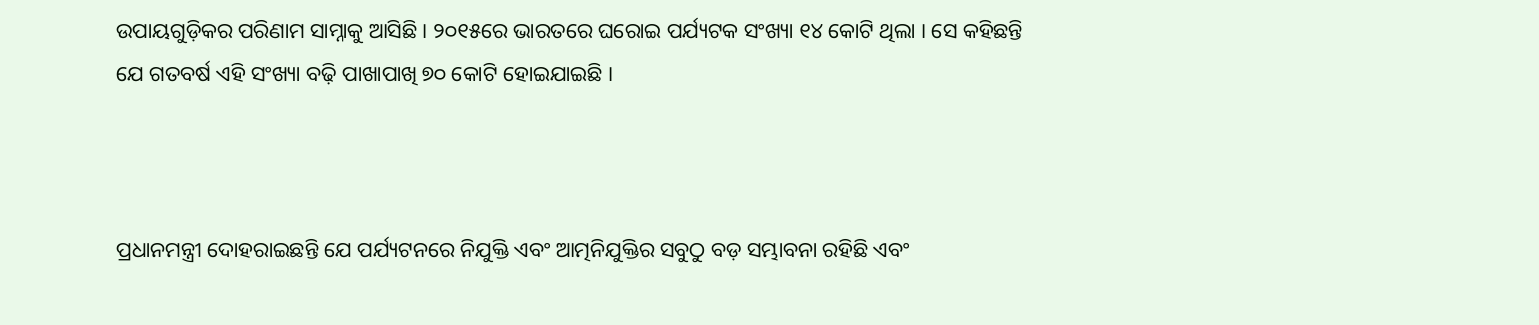ଉପାୟଗୁଡ଼ିକର ପରିଣାମ ସାମ୍ନାକୁ ଆସିଛି । ୨୦୧୫ରେ ଭାରତରେ ଘରୋଇ ପର୍ଯ୍ୟଟକ ସଂଖ୍ୟା ୧୪ କୋଟି ଥିଲା । ସେ କହିଛନ୍ତି ଯେ ଗତବର୍ଷ ଏହି ସଂଖ୍ୟା ବଢ଼ି ପାଖାପାଖି ୭୦ କୋଟି ହୋଇଯାଇଛି ।



ପ୍ରଧାନମନ୍ତ୍ରୀ ଦୋହରାଇଛନ୍ତି ଯେ ପର୍ଯ୍ୟଟନରେ ନିଯୁକ୍ତି ଏବଂ ଆତ୍ମନିଯୁକ୍ତିର ସବୁଠୁ ବଡ଼ ସମ୍ଭାବନା ରହିଛି ଏବଂ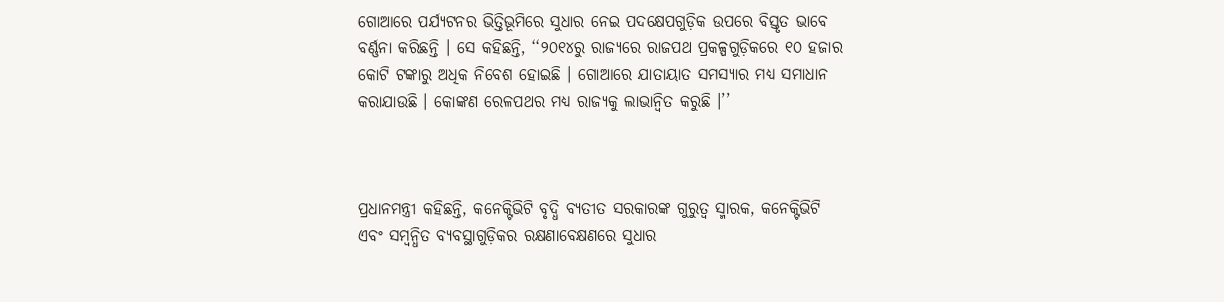ଗୋଆରେ ପର୍ଯ୍ୟଟନର ଭିତ୍ତିଭୂମିରେ ସୁଧାର ନେଇ ପଦକ୍ଷେପଗୁଡ଼ିକ ଉପରେ ବିସ୍ତୃତ ଭାବେ ବର୍ଣ୍ଣନା କରିଛନ୍ତି । ସେ କହିଛନ୍ତି, ‘‘୨୦୧୪ରୁ ରାଜ୍ୟରେ ରାଜପଥ ପ୍ରକଳ୍ପଗୁଡ଼ିକରେ ୧୦ ହଜାର କୋଟି ଟଙ୍କାରୁ ଅଧିକ ନିବେଶ ହୋଇଛି । ଗୋଆରେ ଯାତାୟାତ ସମସ୍ୟାର ମଧ୍ୟ ସମାଧାନ କରାଯାଉଛି । କୋଙ୍କଣ ରେଳପଥର ମଧ୍ୟ ରାଜ୍ୟକୁ ଲାଭାନ୍ୱିତ କରୁଛି ।’’



ପ୍ରଧାନମନ୍ତ୍ରୀ କହିଛନ୍ତି, କନେକ୍ଟିଭିଟି ବୃଦ୍ଧି ବ୍ୟତୀତ ସରକାରଙ୍କ ଗୁରୁତ୍ୱ ସ୍ମାରକ, କନେକ୍ଟିଭିଟି ଏବଂ ସମ୍ବନ୍ଧିତ ବ୍ୟବସ୍ଥାଗୁଡ଼ିକର ରକ୍ଷଣାବେକ୍ଷଣରେ ସୁଧାର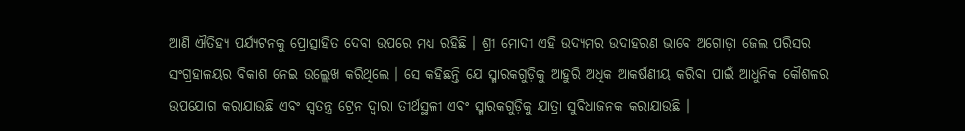ଆଣି ଐତିହ୍ୟ ପର୍ଯ୍ୟଟନକୁ ପ୍ରୋତ୍ସାହିତ ଦେବା ଉପରେ ମଧ୍ୟ ରହିଛି । ଶ୍ରୀ ମୋଦୀ ଏହି ଉଦ୍ୟମର ଉଦାହରଣ ଭାବେ ଅଗୋଡ଼ା ଜେଲ ପରିସର ସଂଗ୍ରହାଳୟର ବିକାଶ ନେଇ ଉଲ୍ଲେଖ କରିଥିଲେ । ସେ କହିଛନ୍ତି ଯେ ସ୍ମାରକଗୁଡ଼ିକୁ ଆହୁରି ଅଧିକ ଆକର୍ଷଣୀୟ କରିବା ପାଇଁ ଆଧୁନିକ କୌଶଳର ଉପଯୋଗ କରାଯାଉଛି ଏବଂ ସ୍ୱତନ୍ତ୍ର ଟ୍ରେନ ଦ୍ୱାରା ତୀର୍ଥସ୍ଥଳୀ ଏବଂ ସ୍ମାରକଗୁଡ଼ିକୁ ଯାତ୍ରା ସୁବିଧାଜନକ କରାଯାଉଛି ।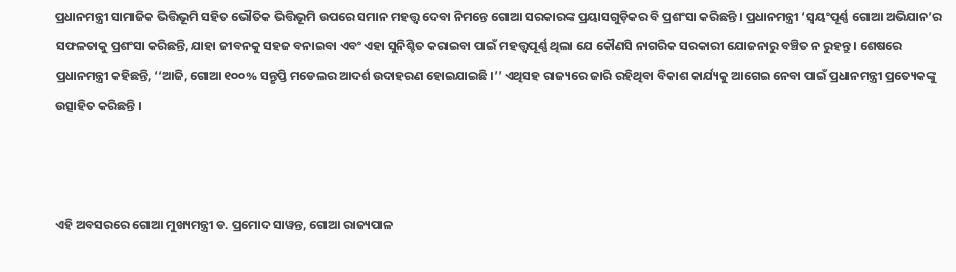ପ୍ରଧାନମନ୍ତ୍ରୀ ସାମାଜିକ ଭିତ୍ତିଭୂମି ସହିତ ଭୌତିକ ଭିତ୍ତିଭୂମି ଉପରେ ସମାନ ମହତ୍ତ୍ୱ ଦେବା ନିମନ୍ତେ ଗୋଆ ସରକାରଙ୍କ ପ୍ରୟାସଗୁଡ଼ିକର ବି ପ୍ରଶଂସା କରିଛନ୍ତି । ପ୍ରଧାନମନ୍ତ୍ରୀ ‘ସ୍ୱୟଂପୂର୍ଣ୍ଣ ଗୋଆ ଅଭିଯାନ’ର ସଫଳତାକୁ ପ୍ରଶଂସା କରିଛନ୍ତି, ଯାହା ଜୀବନକୁ ସହଜ ବନାଇବା ଏବଂ ଏହା ସୁନିଶ୍ଚିତ କରାଇବା ପାଇଁ ମହତ୍ତ୍ୱପୂର୍ଣ୍ଣ ଥିଲା ଯେ କୌଣସି ନାଗରିକ ସରକାରୀ ଯୋଜନାରୁ ବଞ୍ଚିତ ନ ରୁହନ୍ତୁ । ଶେଷରେ ପ୍ରଧାନମନ୍ତ୍ରୀ କହିଛନ୍ତି, ‘‘ଆଜି, ଗୋଆ ୧୦୦% ସନ୍ତୃପ୍ତି ମଡେଲର ଆଦର୍ଶ ଉଦାହରଣ ହୋଇଯାଇଛି ।’’ ଏଥିସହ ରାଜ୍ୟରେ ଜାରି ରହିଥିବା ବିକାଶ କାର୍ଯ୍ୟକୁ ଆଗେଇ ନେବା ପାଇଁ ପ୍ରଧାନମନ୍ତ୍ରୀ ପ୍ରତ୍ୟେକଙ୍କୁ ଉତ୍ସାହିତ କରିଛନ୍ତି ।



ଏହି ଅବସରରେ ଗୋଆ ମୁଖ୍ୟମନ୍ତ୍ରୀ ଡ. ପ୍ରମୋଦ ସାୱନ୍ତ, ଗୋଆ ରାଜ୍ୟପାଳ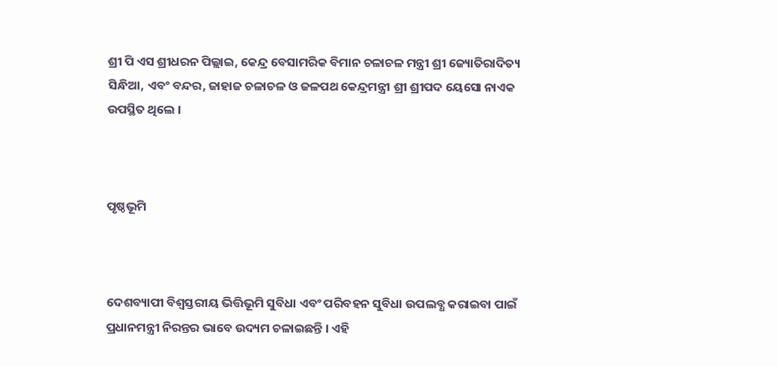ଶ୍ରୀ ପି ଏସ ଶ୍ରୀଧରନ ପିଲ୍ଲାଇ, କେନ୍ଦ୍ର ବେସାମରିକ ବିମାନ ଚଳାଚଳ ମନ୍ତ୍ରୀ ଶ୍ରୀ ଜ୍ୟୋତିରାଦିତ୍ୟ ସିନ୍ଧିଆ, ଏବଂ ବନ୍ଦର, ଜାହାଜ ଚଳାଚଳ ଓ ଜଳପଥ କେନ୍ଦ୍ରମନ୍ତ୍ରୀ ଶ୍ରୀ ଶ୍ରୀପଦ ୟେସୋ ନାଏକ ଉପସ୍ଥିତ ଥିଲେ ।



ପୃଷ୍ଠଭୂମି



ଦେଶବ୍ୟାପୀ ବିଶ୍ୱସ୍ତରୀୟ ଭିତ୍ତିଭୂମି ସୁବିଧା ଏବଂ ପରିବହନ ସୁବିଧା ଉପଲବ୍ଧ କରାଇବା ପାଇଁ ପ୍ରଧାନମନ୍ତ୍ରୀ ନିରନ୍ତର ଭାବେ ଉଦ୍ୟମ ଚଳାଇଛନ୍ତି । ଏହି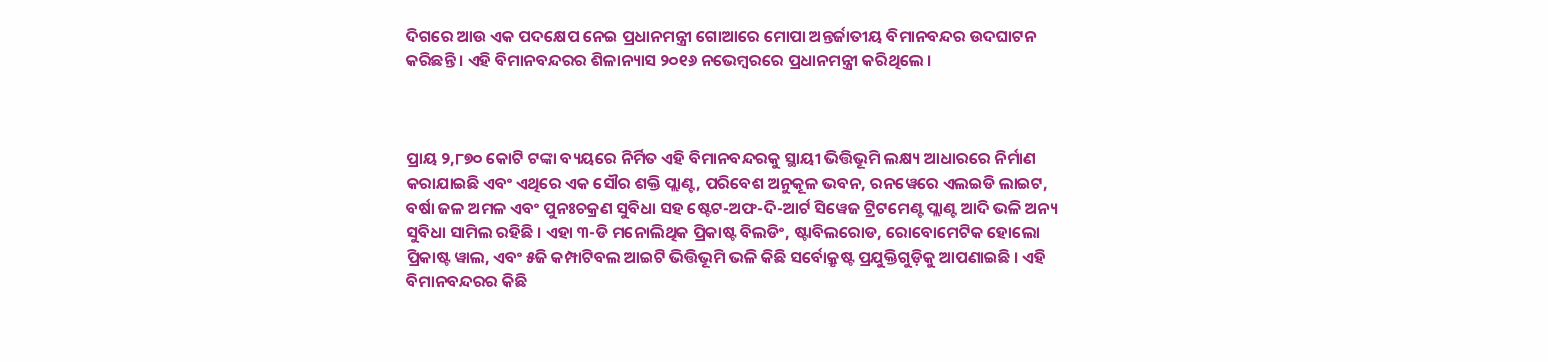ଦିଗରେ ଆଉ ଏକ ପଦକ୍ଷେପ ନେଇ ପ୍ରଧାନମନ୍ତ୍ରୀ ଗୋଆରେ ମୋପା ଅନ୍ତର୍ଜାତୀୟ ବିମାନବନ୍ଦର ଉଦଘାଟନ କରିଛନ୍ତି । ଏହି ବିମାନବନ୍ଦରର ଶିଳାନ୍ୟାସ ୨୦୧୬ ନଭେମ୍ବରରେ ପ୍ରଧାନମନ୍ତ୍ରୀ କରିଥିଲେ ।



ପ୍ରାୟ ୨,୮୭୦ କୋଟି ଟଙ୍କା ବ୍ୟୟରେ ନିର୍ମିତ ଏହି ବିମାନବନ୍ଦରକୁ ସ୍ଥାୟୀ ଭିତ୍ତିଭୂମି ଲକ୍ଷ୍ୟ ଆଧାରରେ ନିର୍ମାଣ କରାଯାଇଛି ଏବଂ ଏଥିରେ ଏକ ସୌର ଶକ୍ତି ପ୍ଲାଣ୍ଟ, ପରିବେଶ ଅନୁକୂଳ ଭବନ, ରନୱେରେ ଏଲଇଡି ଲାଇଟ, ବର୍ଷା ଜଳ ଅମଳ ଏବଂ ପୁନଃଚକ୍ରଣ ସୁବିଧା ସହ ଷ୍ଟେଟ-ଅଫ-ଦି-ଆର୍ଟ ସିୱେଜ ଟ୍ରିଟମେଣ୍ଟ ପ୍ଲାଣ୍ଟ ଆଦି ଭଳି ଅନ୍ୟ ସୁବିଧା ସାମିଲ ରହିଛି । ଏହା ୩-ଡି ମନୋଲିଥିକ ପ୍ରିକାଷ୍ଟ ବିଲଡିଂ, ଷ୍ଟାବିଲରୋଡ, ରୋବୋମେଟିକ ହୋଲୋ ପ୍ରିକାଷ୍ଟ ୱାଲ, ଏବଂ ୫ଜି କମ୍ପାଟିବଲ ଆଇଟି ଭିତ୍ତିଭୂମି ଭଳି କିଛି ସର୍ବୋକ୍ରୃଷ୍ଟ ପ୍ରଯୁକ୍ତିଗୁଡ଼ିକୁ ଆପଣାଇଛି । ଏହି ବିମାନବନ୍ଦରର କିଛି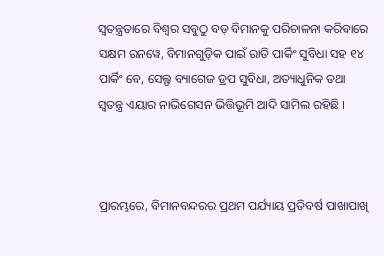ସ୍ୱତନ୍ତ୍ରତାରେ ବିଶ୍ୱର ସବୁଠୁ ବଡ଼ ବିମାନକୁ ପରିଚାଳନା କରିବାରେ ସକ୍ଷମ ରନୱେ, ବିମାନଗୁଡ଼ିକ ପାଇଁ ରାତି ପାର୍କିଂ ସୁବିଧା ସହ ୧୪ ପାର୍କିଂ ବେ, ସେଲ୍ଫ ବ୍ୟାଗେଜ ଡ୍ରପ ସୁବିଧା, ଅତ୍ୟାଧୁନିକ ତଥା ସ୍ୱତନ୍ତ୍ର ଏୟାର ନାଭିଗେସନ ଭିତ୍ତିଭୂମି ଆଦି ସାମିଲ ରହିଛି ।



ପ୍ରାରମ୍ଭରେ, ବିମାନବନ୍ଦରର ପ୍ରଥମ ପର୍ଯ୍ୟାୟ ପ୍ରତିବର୍ଷ ପାଖାପାଖି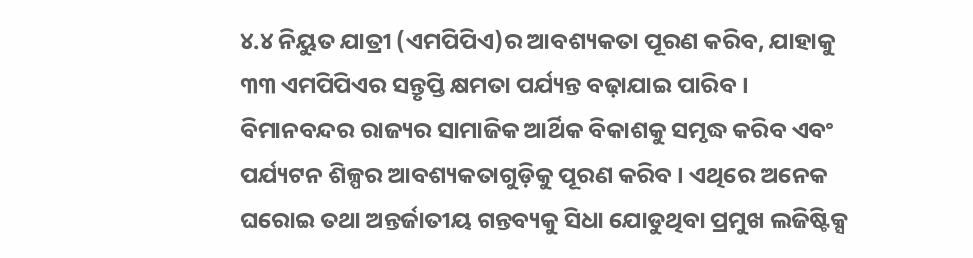୪.୪ ନିୟୁତ ଯାତ୍ରୀ (ଏମପିପିଏ)ର ଆବଶ୍ୟକତା ପୂରଣ କରିବ, ଯାହାକୁ ୩୩ ଏମପିପିଏର ସନ୍ତୃପ୍ତି କ୍ଷମତା ପର୍ଯ୍ୟନ୍ତ ବଢ଼ାଯାଇ ପାରିବ । ବିମାନବନ୍ଦର ରାଜ୍ୟର ସାମାଜିକ ଆର୍ଥିକ ବିକାଶକୁ ସମୃଦ୍ଧ କରିବ ଏବଂ ପର୍ଯ୍ୟଟନ ଶିଳ୍ପର ଆବଶ୍ୟକତାଗୁଡ଼ିକୁ ପୂରଣ କରିବ । ଏଥିରେ ଅନେକ ଘରୋଇ ତଥା ଅନ୍ତର୍ଜାତୀୟ ଗନ୍ତବ୍ୟକୁ ସିଧା ଯୋଡୁଥିବା ପ୍ରମୁଖ ଲଜିଷ୍ଟିକ୍ସ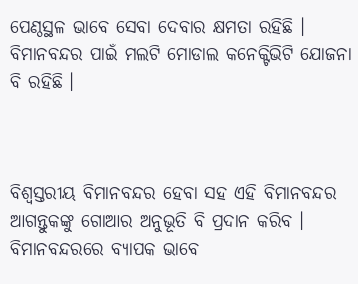ପେଣ୍ଠସ୍ଥଳ ଭାବେ ସେବା ଦେବାର କ୍ଷମତା ରହିଛି । ବିମାନବନ୍ଦର ପାଇଁ ମଲଟି ମୋଡାଲ କନେକ୍ଟିଭିଟି ଯୋଜନା ବି ରହିଛି ।



ବିଶ୍ୱସ୍ତରୀୟ ବିମାନବନ୍ଦର ହେବା ସହ ଏହି ବିମାନବନ୍ଦର ଆଗନ୍ତୁକଙ୍କୁ ଗୋଆର ଅନୁଭୂତି ବି ପ୍ରଦାନ କରିବ । ବିମାନବନ୍ଦରରେ ବ୍ୟାପକ ଭାବେ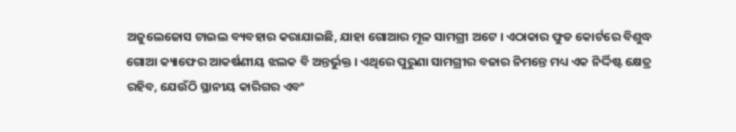ଅଜୁଲେଜୋସ ଟାଇଲ ବ୍ୟବହାର କରାଯାଇଛି, ଯାହା ଗୋଆର ମୂଳ ସାମଗ୍ରୀ ଅଟେ । ଏଠାକାର ଫୁଡ କୋର୍ଟରେ ବିଶୁଦ୍ଧ ଗୋଆ କ୍ୟାଫେର ଆକର୍ଷଣୀୟ ଝଲକ ବି ଅନ୍ତର୍ଭୁକ୍ତ । ଏଥିରେ ପୁରୁଣା ସାମଗ୍ରୀର ବଜାର ନିମନ୍ତେ ମଧ୍ୟ ଏକ ନିର୍ଦ୍ଦିଷ୍ଟ କ୍ଷେତ୍ର ରହିବ, ଯେଉଁଠି ସ୍ଥାନୀୟ କାରିଗର ଏବଂ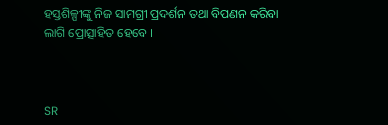ହସ୍ତଶିଳ୍ପୀଙ୍କୁ ନିଜ ସାମଗ୍ରୀ ପ୍ରଦର୍ଶନ ତଥା ବିପଣନ କରିବା ଲାଗି ପ୍ରୋତ୍ସାହିତ ହେବେ ।



SR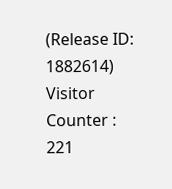(Release ID: 1882614) Visitor Counter : 221